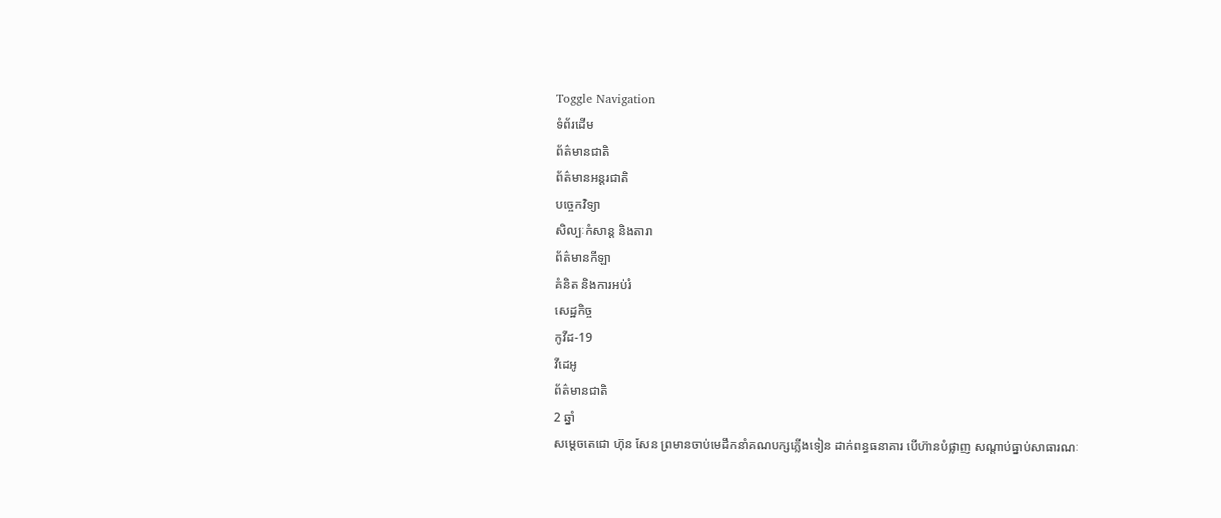Toggle Navigation
ទំព័រដើម
ព័ត៌មានជាតិ
ព័ត៌មានអន្តរជាតិ
បច្ចេកវិទ្យា
សិល្បៈកំសាន្ត និងតារា
ព័ត៌មានកីឡា
គំនិត និងការអប់រំ
សេដ្ឋកិច្ច
កូវីដ-19
វីដេអូ
ព័ត៌មានជាតិ
2 ឆ្នាំ
សម្តេចតេជោ ហ៊ុន សែន ព្រមានចាប់មេដឹកនាំគណបក្សភ្លើងទៀន ដាក់ពន្ធធនាគារ បើហ៊ានបំផ្លាញ សណ្តាប់ធ្នាប់សាធារណៈ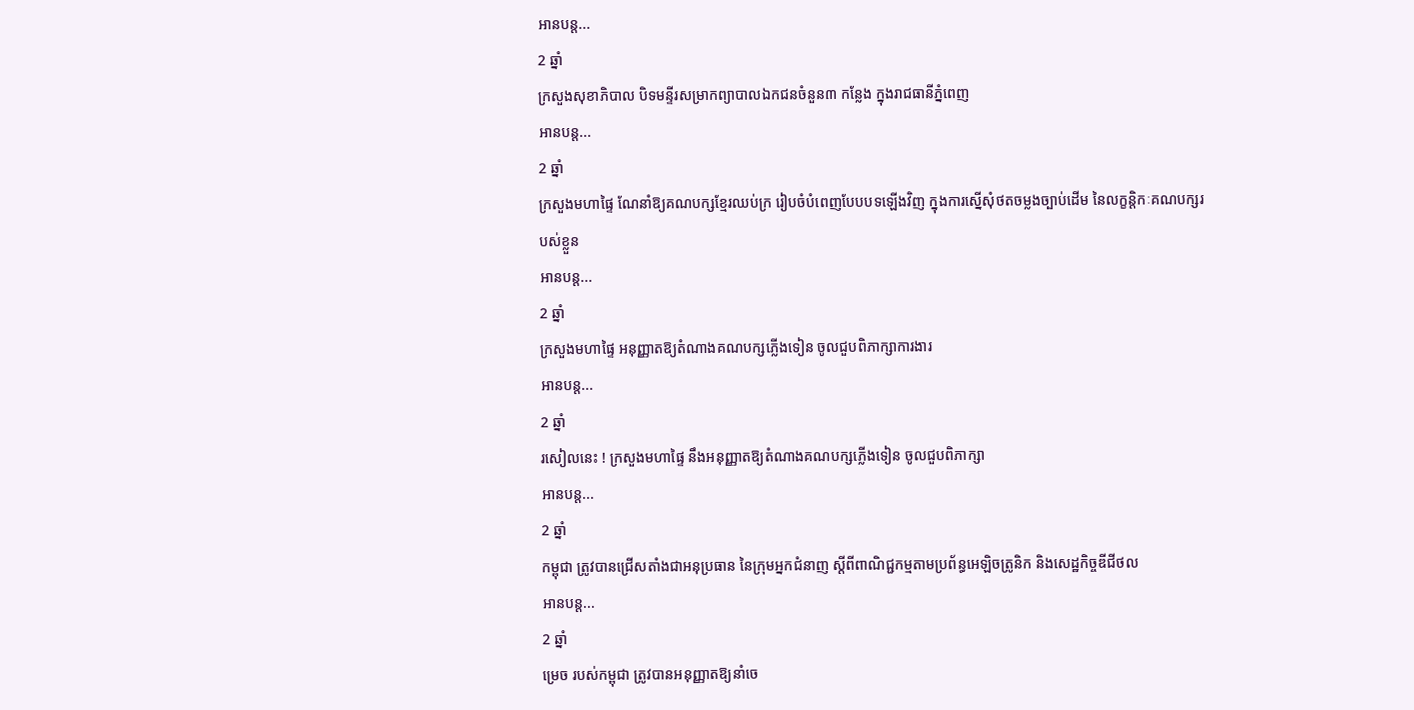អានបន្ត...
2 ឆ្នាំ
ក្រសួងសុខាភិបាល បិទមន្ទីរសម្រាកព្យាបាលឯកជនចំនួន៣ កន្លែង ក្នុងរាជធានីភ្នំពេញ
អានបន្ត...
2 ឆ្នាំ
ក្រសួងមហាផ្ទៃ ណែនាំឱ្យគណបក្សខ្មែរឈប់ក្រ រៀបចំបំពេញបែបបទឡើងវិញ ក្នុងការស្នើសុំថតចម្លងច្បាប់ដើម នៃលក្ខន្តិកៈគណបក្សរបស់ខ្លួន
អានបន្ត...
2 ឆ្នាំ
ក្រសួងមហាផ្ទៃ អនុញ្ញាតឱ្យតំណាងគណបក្សភ្លើងទៀន ចូលជួបពិភាក្សាការងារ
អានបន្ត...
2 ឆ្នាំ
រសៀលនេះ ! ក្រសួងមហាផ្ទៃ នឹងអនុញ្ញាតឱ្យតំណាងគណបក្សភ្លើងទៀន ចូលជួបពិភាក្សា
អានបន្ត...
2 ឆ្នាំ
កម្ពុជា ត្រូវបានជ្រើសតាំងជាអនុប្រធាន នៃក្រុមអ្នកជំនាញ ស្ដីពីពាណិជ្ជកម្មតាមប្រព័ន្ធអេឡិចត្រូនិក និងសេដ្ឋកិច្ចឌីជីថល
អានបន្ត...
2 ឆ្នាំ
ម្រេច របស់កម្ពុជា ត្រូវបានអនុញ្ញាតឱ្យនាំចេ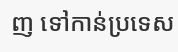ញ ទៅកាន់ប្រទេស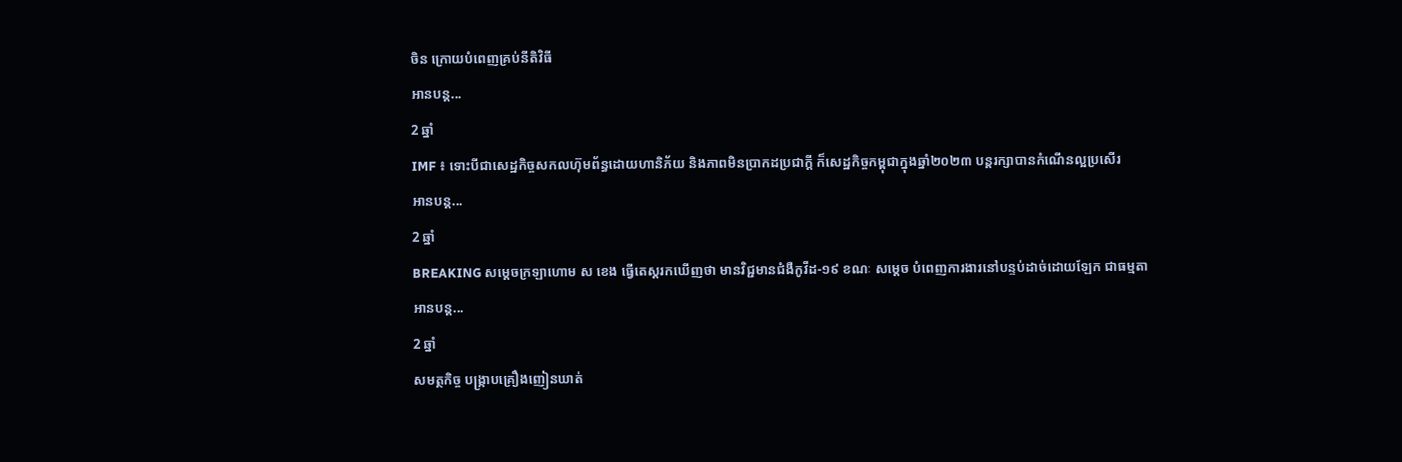ចិន ក្រោយបំពេញគ្រប់នីតិវិធី
អានបន្ត...
2 ឆ្នាំ
IMF ៖ ទោះបីជាសេដ្ឋកិច្ចសកលហ៊ុមព័ន្ធដោយហានិភ័យ និងភាពមិនប្រាកដប្រជាក្ដី ក៏សេដ្ឋកិច្ចកម្ពុជាក្នុងឆ្នាំ២០២៣ បន្ដរក្សាបានកំណើនល្អប្រសើរ
អានបន្ត...
2 ឆ្នាំ
BREAKING សម្ដេចក្រឡាហោម ស ខេង ធ្វើតេស្តរកឃើញថា មានវិជ្ជមានជំងឺកូវីដ-១៩ ខណៈ សម្ដេច បំពេញការងារនៅបន្ទប់ដាច់ដោយឡែក ជាធម្មតា
អានបន្ត...
2 ឆ្នាំ
សមត្ថកិច្ច បង្ក្រាបគ្រឿងញៀនឃាត់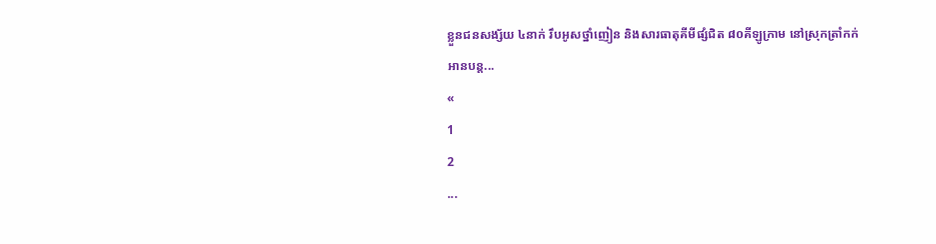ខ្លួនជនសង្ស័យ ៤នាក់ រឹបអូសថ្នាំញៀន និងសារធាតុគីមីផ្សំជិត ៨០គីឡូក្រាម នៅស្រុកត្រាំកក់
អានបន្ត...
«
1
2
...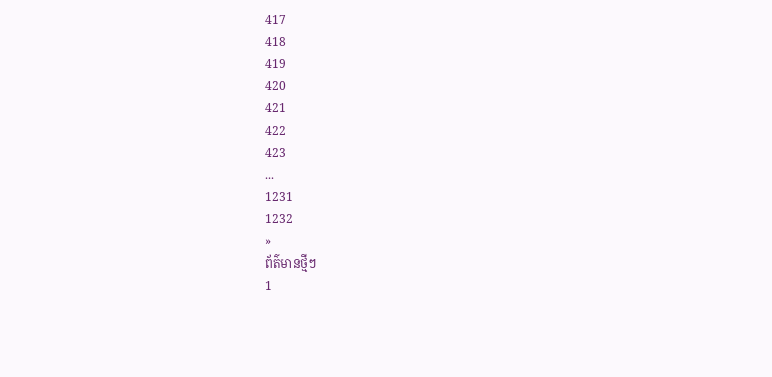417
418
419
420
421
422
423
...
1231
1232
»
ព័ត៌មានថ្មីៗ
1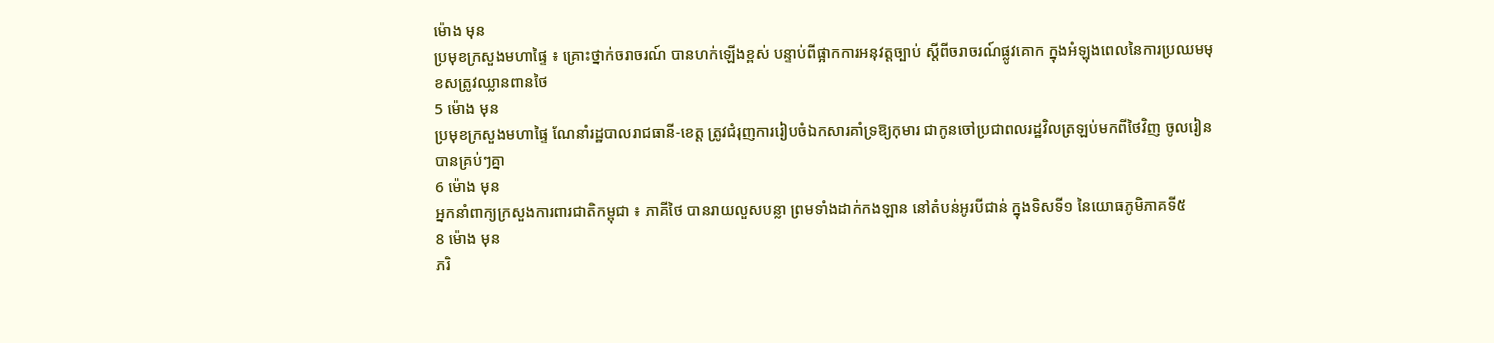ម៉ោង មុន
ប្រមុខក្រសួងមហាផ្ទៃ ៖ គ្រោះថ្នាក់ចរាចរណ៍ បានហក់ឡើងខ្ពស់ បន្ទាប់ពីផ្អាកការអនុវត្តច្បាប់ ស្ដីពីចរាចរណ៍ផ្លូវគោក ក្នុងអំឡុងពេលនៃការប្រឈមមុខសត្រូវឈ្លានពានថៃ
5 ម៉ោង មុន
ប្រមុខក្រសួងមហាផ្ទៃ ណែនាំរដ្ឋបាលរាជធានី-ខេត្ត ត្រូវជំរុញការរៀបចំឯកសារគាំទ្រឱ្យកុមារ ជាកូនចៅប្រជាពលរដ្ឋវិលត្រឡប់មកពីថៃវិញ ចូលរៀនបានគ្រប់ៗគ្នា
6 ម៉ោង មុន
អ្នកនាំពាក្យក្រសួងការពារជាតិកម្ពុជា ៖ ភាគីថៃ បានរាយលួសបន្លា ព្រមទាំងដាក់កងឡាន នៅតំបន់អូរបីជាន់ ក្នុងទិសទី១ នៃយោធភូមិភាគទី៥
8 ម៉ោង មុន
ភរិ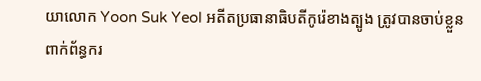យាលោក Yoon Suk Yeol អតីតប្រធានាធិបតីកូរ៉េខាងត្បូង ត្រូវបានចាប់ខ្លួនពាក់ព័ន្ធករ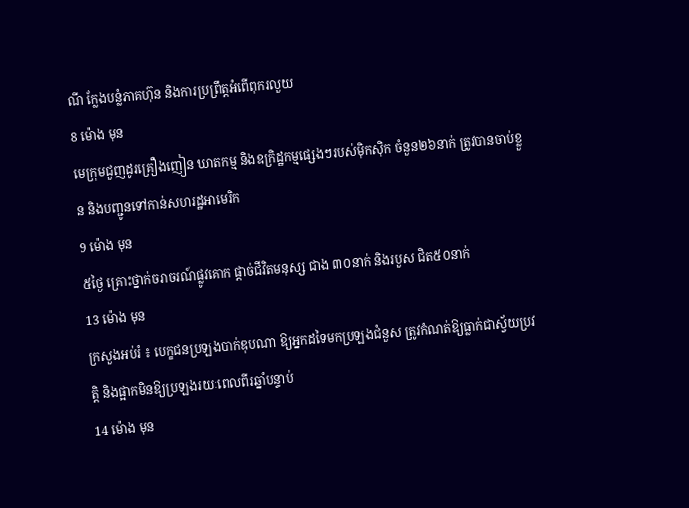ណី ក្លែងបន្លំភាគហ៊ុន និងការប្រព្រឹត្តអំពើពុករលួយ
8 ម៉ោង មុន
មេក្រុមជួញដូរគ្រឿងញៀន ឃាតកម្ម និងឧក្រិដ្ឋកម្មផ្សេងៗរបស់ម៉ិកស៊ិក ចំនួន២៦នាក់ ត្រូវបានចាប់ខ្លួន និងបញ្ជូនទៅកាន់សហរដ្ឋអាមេរិក
9 ម៉ោង មុន
៥ថ្ងៃ គ្រោះថ្នាក់ចរាចរណ៍ផ្លូវគោក ផ្តាច់ជីវិតមនុស្ស ជាង ៣០នាក់ និងរបួស ជិត៥០នាក់
13 ម៉ោង មុន
ក្រសួងអប់រំ ៖ បេក្ខជនប្រឡងបាក់ឌុបណា ឱ្យអ្នកដទៃមកប្រឡងជំនួស ត្រូវកំណត់ឱ្យធ្លាក់ជាស្វ័យប្រវត្តិ និងផ្អាកមិនឱ្យប្រឡងរយៈពេលពីរឆ្នាំបន្ទាប់
14 ម៉ោង មុន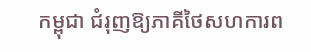កម្ពុជា ជំរុញឱ្យភាគីថៃសហការព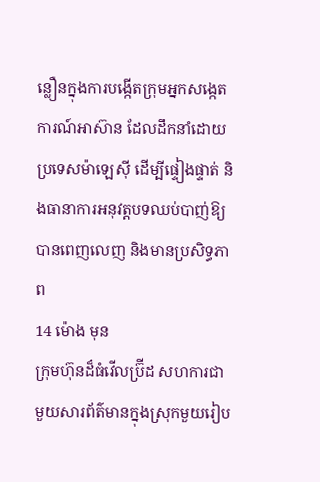ន្លឿនក្នុងការបង្កើតក្រុមអ្នកសង្កេតការណ៍អាស៊ាន ដែលដឹកនាំដោយប្រទេសម៉ាឡេស៊ី ដើម្បីផ្ទៀងផ្ទាត់ និងធានាការអនុវត្តបទឈប់បាញ់ឱ្យបានពេញលេញ និងមានប្រសិទ្ធភាព
14 ម៉ោង មុន
ក្រុមហ៊ុនដ៏ធំវើលប្រ៊ីដ សហការជាមួយសារព័ត៌មានក្នុងស្រុកមួយរៀប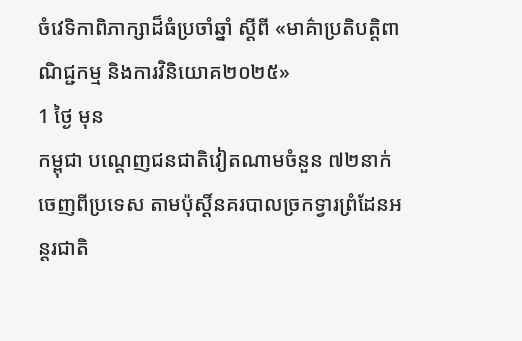ចំវេទិកាពិភាក្សាដ៏ធំប្រចាំឆ្នាំ ស្ដីពី «មាគ៌ាប្រតិបត្តិពាណិជ្ជកម្ម និងការវិនិយោគ២០២៥»
1 ថ្ងៃ មុន
កម្ពុជា បណ្តេញជនជាតិវៀតណាមចំនួន ៧២នាក់ ចេញពីប្រទេស តាមប៉ុស្តិ៍នគរបាលច្រកទ្វារព្រំដែនអន្តរជាតិ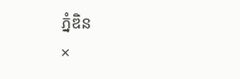ភ្នំឌិន
×